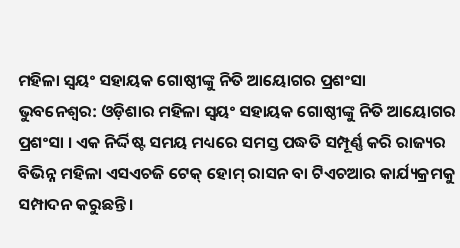ମହିଳା ସ୍ବୟଂ ସହାୟକ ଗୋଷ୍ଠୀଙ୍କୁ ନିତି ଆୟୋଗର ପ୍ରଶଂସା
ଭୁବନେଶ୍ବର: ଓଡ଼ିଶାର ମହିଳା ସ୍ବୟଂ ସହାୟକ ଗୋଷ୍ଠୀଙ୍କୁ ନିତି ଆୟୋଗର ପ୍ରଶଂସା । ଏକ ନିର୍ଦ୍ଦିଷ୍ଟ ସମୟ ମଧ୍ୟରେ ସମସ୍ତ ପଦ୍ଧତି ସମ୍ପୂର୍ଣ୍ଣ କରି ରାଜ୍ୟର ବିଭିନ୍ନ ମହିଳା ଏସଏଚଜି ଟେକ୍ ହୋମ୍ ରାସନ ବା ଟିଏଚଆର କାର୍ଯ୍ୟକ୍ରମକୁ ସମ୍ପାଦନ କରୁଛନ୍ତି ।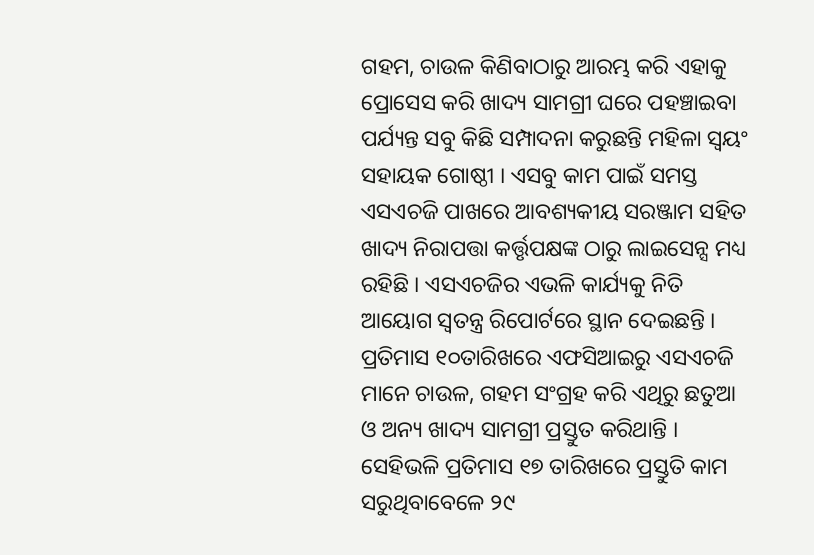ଗହମ, ଚାଉଳ କିଣିବାଠାରୁ ଆରମ୍ଭ କରି ଏହାକୁ ପ୍ରୋସେସ କରି ଖାଦ୍ୟ ସାମଗ୍ରୀ ଘରେ ପହଞ୍ଚାଇବା ପର୍ଯ୍ୟନ୍ତ ସବୁ କିଛି ସମ୍ପାଦନା କରୁଛନ୍ତି ମହିଳା ସ୍ବୟଂ ସହାୟକ ଗୋଷ୍ଠୀ । ଏସବୁ କାମ ପାଇଁ ସମସ୍ତ ଏସଏଚଜି ପାଖରେ ଆବଶ୍ୟକୀୟ ସରଞ୍ଜାମ ସହିତ ଖାଦ୍ୟ ନିରାପତ୍ତା କର୍ତ୍ତୃପକ୍ଷଙ୍କ ଠାରୁ ଲାଇସେନ୍ସ ମଧ୍ୟ ରହିଛି । ଏସଏଚଜିର ଏଭଳି କାର୍ଯ୍ୟକୁ ନିତି ଆୟୋଗ ସ୍ବତନ୍ତ୍ର ରିପୋର୍ଟରେ ସ୍ଥାନ ଦେଇଛନ୍ତି ।
ପ୍ରତିମାସ ୧୦ତାରିଖରେ ଏଫସିଆଇରୁ ଏସଏଚଜି ମାନେ ଚାଉଳ, ଗହମ ସଂଗ୍ରହ କରି ଏଥିରୁ ଛତୁଆ ଓ ଅନ୍ୟ ଖାଦ୍ୟ ସାମଗ୍ରୀ ପ୍ରସ୍ତୁତ କରିଥାନ୍ତି । ସେହିଭଳି ପ୍ରତିମାସ ୧୭ ତାରିଖରେ ପ୍ରସ୍ତୁତି କାମ ସରୁଥିବାବେଳେ ୨୯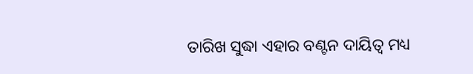ତାରିଖ ସୁଦ୍ଧା ଏହାର ବଣ୍ଟନ ଦାୟିତ୍ବ ମଧ୍ୟ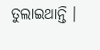ତୁଲାଇଥାନ୍ତି ।